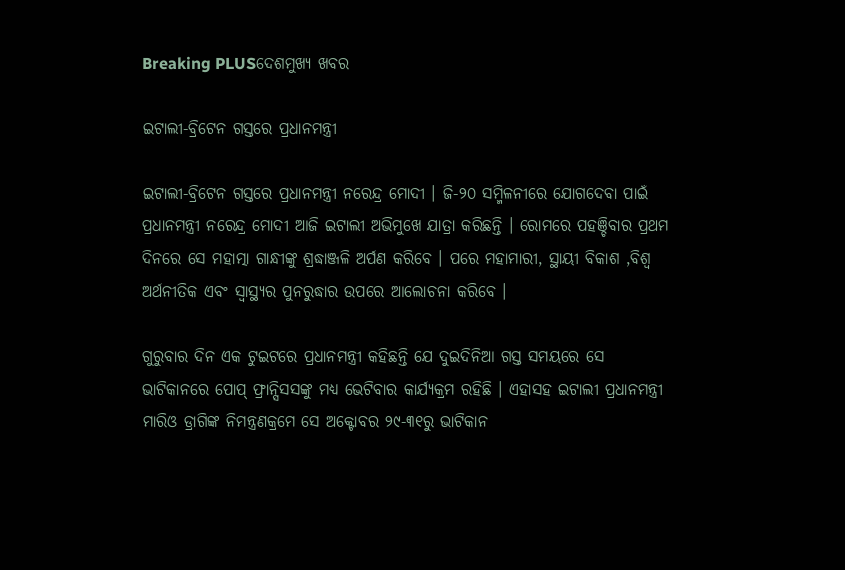Breaking PLUSଦେଶମୁଖ୍ୟ ଖବର

ଇଟାଲୀ-ବ୍ରିଟେନ ଗସ୍ତରେ ପ୍ରଧାନମନ୍ତ୍ରୀ

ଇଟାଲୀ-ବ୍ରିଟେନ ଗସ୍ତରେ ପ୍ରଧାନମନ୍ତ୍ରୀ ନରେନ୍ଦ୍ର ମୋଦୀ । ଜି-୨୦ ସମ୍ମିଳନୀରେ ଯୋଗଦେବା ପାଇଁ ପ୍ରଧାନମନ୍ତ୍ରୀ ନରେନ୍ଦ୍ର ମୋଦୀ ଆଜି ଇଟାଲୀ ଅଭିମୁଖେ ଯାତ୍ରା କରିଛନ୍ତି । ରୋମରେ ପହଞ୍ଚିବାର ପ୍ରଥମ ଦିନରେ ସେ ମହାତ୍ମା ଗାନ୍ଧୀଙ୍କୁ ଶ୍ରଦ୍ଧାଞ୍ଜଳି ଅର୍ପଣ କରିବେ । ପରେ ମହାମାରୀ, ସ୍ଥାୟୀ ବିକାଶ ,ବିଶ୍ୱ ଅର୍ଥନୀତିକ ଏବଂ ସ୍ୱାସ୍ଥ୍ୟର ପୁନରୁଦ୍ଧାର ଉପରେ ଆଲୋଚନା କରିବେ ।

ଗୁରୁବାର ଦିନ ଏକ ଟୁଇଟରେ ପ୍ରଧାନମନ୍ତ୍ରୀ କହିଛନ୍ତି ଯେ ଦୁଇଦିନିଆ ଗସ୍ତ ସମୟରେ ସେ ଭାଟିକାନରେ ପୋପ୍ ଫ୍ରାନ୍ସିସସଙ୍କୁ ମଧ୍ୟ ଭେଟିବାର କାର୍ଯ୍ୟକ୍ରମ ରହିଛି । ଏହାସହ ଇଟାଲୀ ପ୍ରଧାନମନ୍ତ୍ରୀ ମାରିଓ ଡ୍ରାଗିଙ୍କ ନିମନ୍ତ୍ରଣକ୍ରମେ ସେ ଅକ୍ଟୋବର ୨୯-୩୧ରୁ ଭାଟିକାନ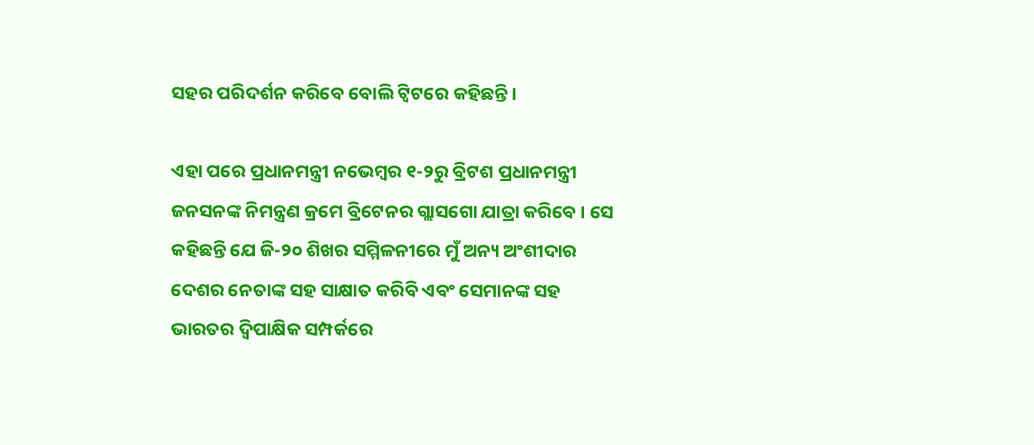ସହର ପରିଦର୍ଶନ କରିବେ ବୋଲି ଟ୍ୱିଟରେ କହିଛନ୍ତି ।

ଏହା ପରେ ପ୍ରଧାନମନ୍ତ୍ରୀ ନଭେମ୍ବର ୧-୨ରୁ ବ୍ରିଟଶ ପ୍ରଧାନମନ୍ତ୍ରୀ ଜନସନଙ୍କ ନିମନ୍ତ୍ରଣ କ୍ରମେ ବ୍ରିଟେନର ଗ୍ଲାସଗୋ ଯାତ୍ରା କରିବେ । ସେ କହିଛନ୍ତି ଯେ ଜି-୨୦ ଶିଖର ସମ୍ମିଳନୀରେ ମୁଁ ଅନ୍ୟ ଅଂଶୀଦାର ଦେଶର ନେତାଙ୍କ ସହ ସାକ୍ଷାତ କରିବି ଏବଂ ସେମାନଙ୍କ ସହ ଭାରତର ଦ୍ୱିପାକ୍ଷିକ ସମ୍ପର୍କରେ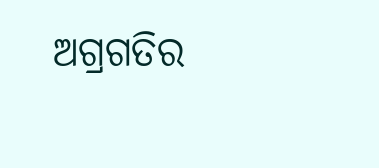ଅଗ୍ରଗତିର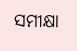ସମୀକ୍ଷା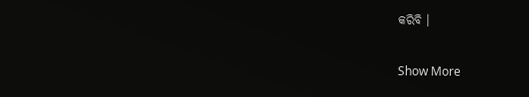କରିବି ।

Show More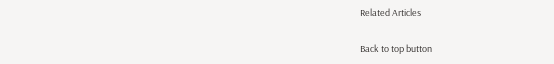Related Articles

Back to top button